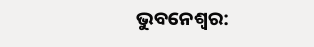ଭୁବନେଶ୍ୱର: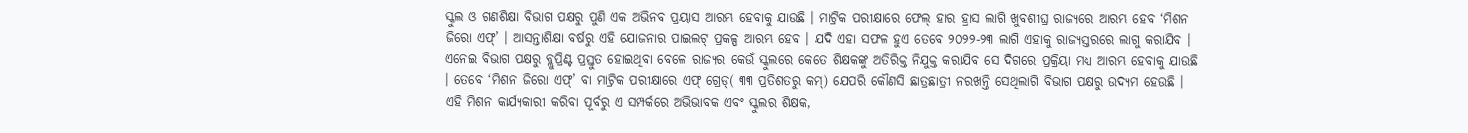ସ୍କୁଲ ଓ ଗଣଶିକ୍ଷା ବିଭାଗ ପକ୍ଷରୁ ପୁଣି ଏକ ଅଭିନବ ପ୍ରୟାସ ଆରମ୍ଭ ହେବାକୁ ଯାଉଛି । ମାଟ୍ରିକ ପରୀକ୍ଷାରେ ଫେଲ୍ ହାର ହ୍ରାସ ଲାଗି ଖୁବଶୀଘ୍ର ରାଜ୍ୟରେ ଆରମ୍ଭ ହେବ ‘ମିଶନ ଜିରୋ ଏଫ୍’ । ଆସନ୍ତାଶିକ୍ଷା ବର୍ଷରୁ ଏହି ଯୋଜନାର ପାଇଲଟ୍ ପ୍ରକଳ୍ପ ଆରମ୍ଭ ହେବ । ଯଦି ଏହା ସଫଳ ହୁଏ ତେବେ ୨୦୨୨-୨୩ ଲାଗି ଏହାକୁ ରାଜ୍ୟସ୍ତରରେ ଲାଗୁ କରାଯିବ । ଏନେଇ ବିଭାଗ ପକ୍ଷରୁ ବ୍ଲୁପ୍ରିଣ୍ଟ ପ୍ରସ୍ତୁତ ହୋଇଥିବା ବେଳେ ରାଜ୍ୟର କେଉଁ ସ୍କୁଲରେ କେତେ ଶିକ୍ଷକଙ୍କୁ ଅତିରିକ୍ତ ନିଯୁକ୍ତ କରାଯିବ ସେ ଦିଗରେ ପ୍ରକ୍ରିୟା ମଧ୍ୟ ଆରମ୍ଭ ହେବାକୁ ଯାଉଛି । ତେବେ ‘ମିଶନ ଜିରୋ ଏଫ୍’ ବା ମାଟ୍ରିକ ପରୀକ୍ଷାରେ ଏଫ୍ ଗ୍ରେଡ୍( ୩୩ ପ୍ରତିଶତରୁ କମ୍) ଯେପରି କୌଣସି ଛାତ୍ରଛାତ୍ରୀ ନରଖନ୍ତି ସେଥିଲାଗି ବିଭାଗ ପକ୍ଷରୁ ଉଦ୍ୟମ ହେଉଛି । ଏହି ମିଶନ କାର୍ଯ୍ୟକାରୀ କରିବା ପୂର୍ବରୁ ଏ ସମ୍ପର୍କରେ ଅଭିଭାବକ ଏବଂ ସ୍କୁଲର ଶିକ୍ଷକ,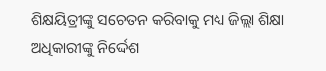ଶିକ୍ଷୟିତ୍ରୀଙ୍କୁ ସଚେତନ କରିବାକୁ ମଧ୍ୟ ଜିଲ୍ଲା ଶିକ୍ଷା ଅଧିକାରୀଙ୍କୁ ନିର୍ଦ୍ଦେଶ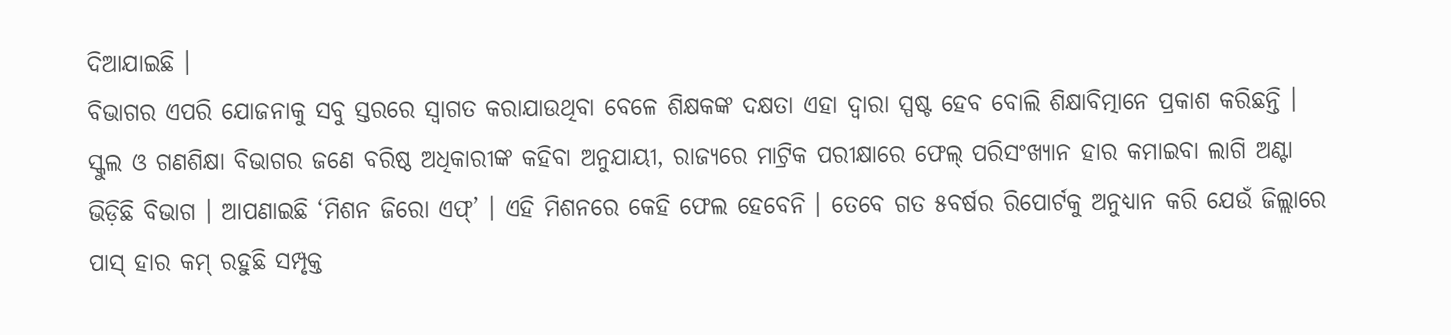ଦିଆଯାଇଛି ।
ବିଭାଗର ଏପରି ଯୋଜନାକୁ ସବୁ ସ୍ତରରେ ସ୍ୱାଗତ କରାଯାଉଥିବା ବେଳେ ଶିକ୍ଷକଙ୍କ ଦକ୍ଷତା ଏହା ଦ୍ୱାରା ସ୍ପଷ୍ଟ ହେବ ବୋଲି ଶିକ୍ଷାବିତ୍ମାନେ ପ୍ରକାଶ କରିଛନ୍ତି । ସ୍କୁଲ ଓ ଗଣଶିକ୍ଷା ବିଭାଗର ଜଣେ ବରିଷ୍ଠ ଅଧିକାରୀଙ୍କ କହିବା ଅନୁଯାୟୀ, ରାଜ୍ୟରେ ମାଟ୍ରିକ ପରୀକ୍ଷାରେ ଫେଲ୍ ପରିସଂଖ୍ୟାନ ହାର କମାଇବା ଲାଗି ଅଣ୍ଟା ଭିଡ଼ିଛି ବିଭାଗ । ଆପଣାଇଛି ‘ମିଶନ ଜିରୋ ଏଫ୍’ । ଏହି ମିଶନରେ କେହି ଫେଲ ହେବେନି । ତେବେ ଗତ ୫ବର୍ଷର ରିପୋର୍ଟକୁ ଅନୁଧ୍ୟାନ କରି ଯେଉଁ ଜିଲ୍ଲାରେ ପାସ୍ ହାର କମ୍ ରହୁଛି ସମ୍ପୃକ୍ତ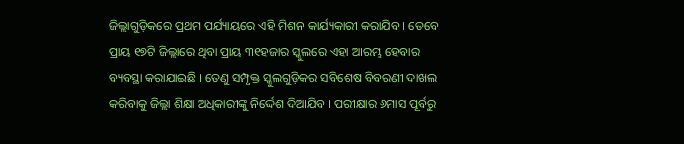ଜିଲ୍ଲାଗୁଡ଼ିକରେ ପ୍ରଥମ ପର୍ଯ୍ୟାୟରେ ଏହି ମିଶନ କାର୍ଯ୍ୟକାରୀ କରାଯିବ । ତେବେ ପ୍ରାୟ ୧୭ଟି ଜିଲ୍ଲାରେ ଥିବା ପ୍ରାୟ ୩୧ହଜାର ସ୍କୁଲରେ ଏହା ଆରମ୍ଭ ହେବାର ବ୍ୟବସ୍ଥା କରାଯାଇଛି । ତେଣୁ ସମ୍ପୃକ୍ତ ସ୍କୁଲଗୁଡ଼ିକର ସବିଶେଷ ବିବରଣୀ ଦାଖଲ କରିବାକୁ ଜିଲ୍ଲା ଶିକ୍ଷା ଅଧିକାରୀଙ୍କୁ ନିର୍ଦ୍ଦେଶ ଦିଆଯିବ । ପରୀକ୍ଷାର ୬ମାସ ପୂର୍ବରୁ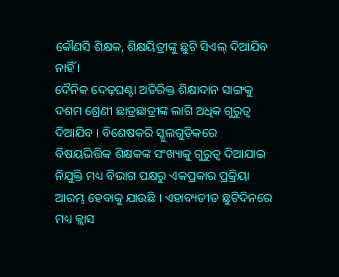କୌଣସି ଶିକ୍ଷକ, ଶିକ୍ଷୟିତ୍ରୀଙ୍କୁ ଛୁଟି ସିଏଲ୍ ଦିଆଯିବ ନାହିଁ ।
ଦୈନିକ ଦେଢ଼ଘଣ୍ଟା ଅତିରିକ୍ତ ଶିକ୍ଷାଦାନ ସାଙ୍ଗକୁ ଦଶମ ଶ୍ରେଣୀ ଛାତ୍ରଛାତ୍ରୀଙ୍କ ଲାଗି ଅଧିକ ଗୁରୁତ୍ୱ ଦିଆଯିବ । ବିଶେଷକରି ସ୍କୁଲଗୁଡ଼ିକରେ ବିଷୟଭିତ୍ତିକ ଶିକ୍ଷକଙ୍କ ସଂଖ୍ୟାକୁ ଗୁରୁତ୍ୱ ଦିଆଯାଇ ନିଯୁକ୍ତି ମଧ୍ୟ ବିଭାଗ ପକ୍ଷରୁ ଏକପ୍ରକାର ପ୍ରକ୍ରିୟା ଆରମ୍ଭ ହେବାକୁ ଯାଉଛି । ଏହାବ୍ୟତୀତ ଛୁଟିଦିନରେ ମଧ୍ୟ କ୍ଲାସ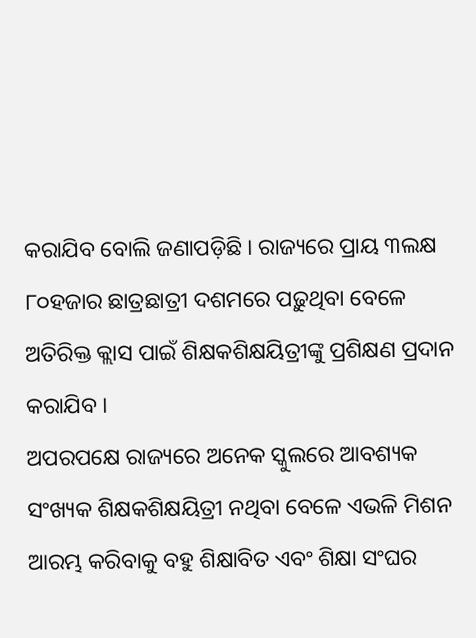କରାଯିବ ବୋଲି ଜଣାପଡ଼ିଛି । ରାଜ୍ୟରେ ପ୍ରାୟ ୩ଲକ୍ଷ ୮୦ହଜାର ଛାତ୍ରଛାତ୍ରୀ ଦଶମରେ ପଢ଼ୁଥିବା ବେଳେ ଅତିରିକ୍ତ କ୍ଲାସ ପାଇଁ ଶିକ୍ଷକଶିକ୍ଷୟିତ୍ରୀଙ୍କୁ ପ୍ରଶିକ୍ଷଣ ପ୍ରଦାନ କରାଯିବ ।
ଅପରପକ୍ଷେ ରାଜ୍ୟରେ ଅନେକ ସ୍କୁଲରେ ଆବଶ୍ୟକ ସଂଖ୍ୟକ ଶିକ୍ଷକଶିକ୍ଷୟିତ୍ରୀ ନଥିବା ବେଳେ ଏଭଳି ମିଶନ ଆରମ୍ଭ କରିବାକୁ ବହୁ ଶିକ୍ଷାବିତ ଏବଂ ଶିକ୍ଷା ସଂଘର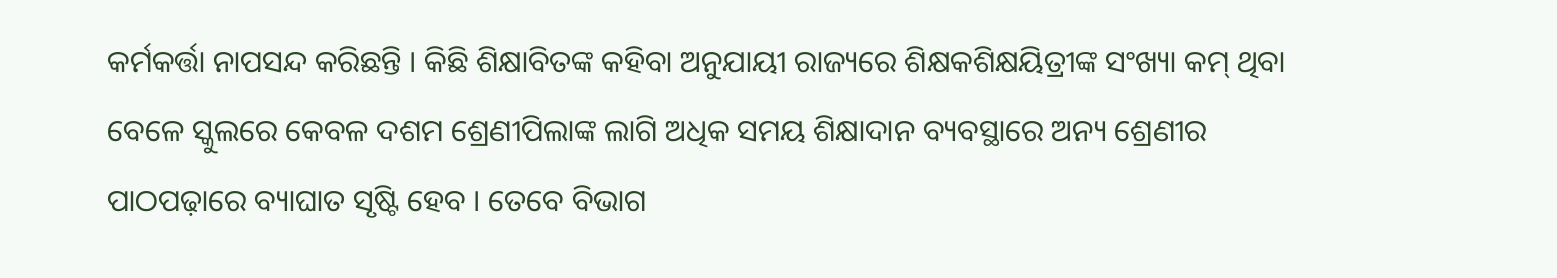କର୍ମକର୍ତ୍ତା ନାପସନ୍ଦ କରିଛନ୍ତି । କିଛି ଶିକ୍ଷାବିତଙ୍କ କହିବା ଅନୁଯାୟୀ ରାଜ୍ୟରେ ଶିକ୍ଷକଶିକ୍ଷୟିତ୍ରୀଙ୍କ ସଂଖ୍ୟା କମ୍ ଥିବା ବେଳେ ସ୍କୁଲରେ କେବଳ ଦଶମ ଶ୍ରେଣୀପିଲାଙ୍କ ଲାଗି ଅଧିକ ସମୟ ଶିକ୍ଷାଦାନ ବ୍ୟବସ୍ଥାରେ ଅନ୍ୟ ଶ୍ରେଣୀର ପାଠପଢ଼ାରେ ବ୍ୟାଘାତ ସୃଷ୍ଟି ହେବ । ତେବେ ବିଭାଗ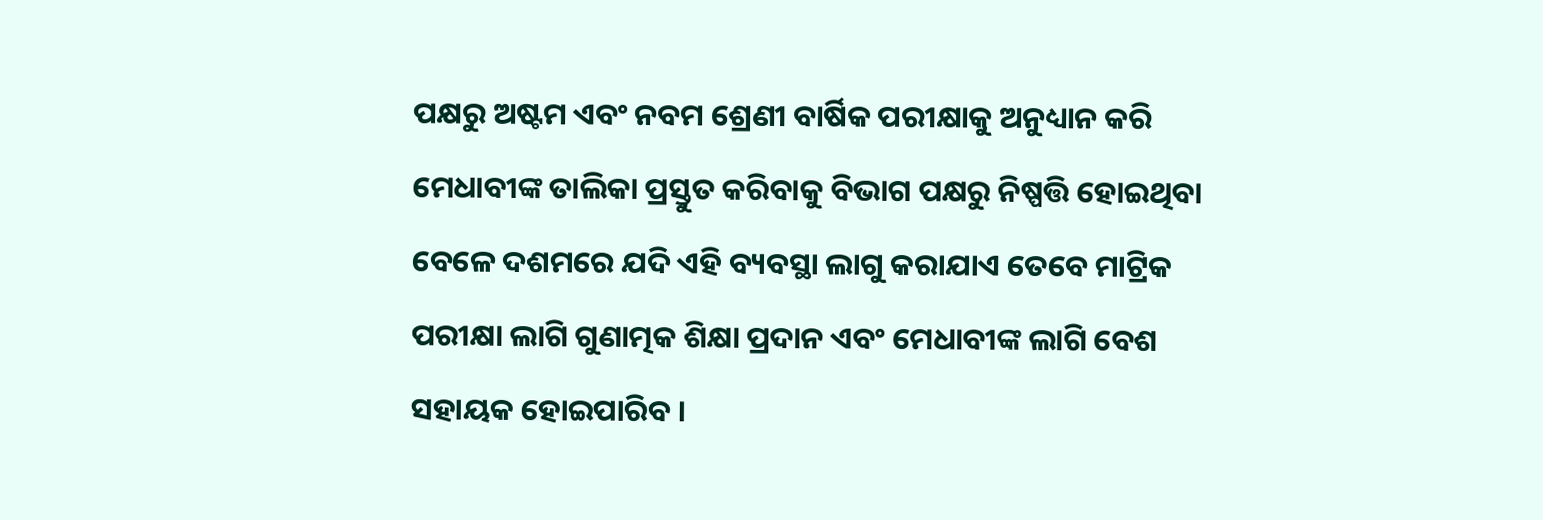ପକ୍ଷରୁ ଅଷ୍ଟମ ଏବଂ ନବମ ଶ୍ରେଣୀ ବାର୍ଷିକ ପରୀକ୍ଷାକୁ ଅନୁଧ୍ୟାନ କରି ମେଧାବୀଙ୍କ ତାଲିକା ପ୍ରସ୍ତୁତ କରିବାକୁ ବିଭାଗ ପକ୍ଷରୁ ନିଷ୍ପତ୍ତି ହୋଇଥିବା ବେଳେ ଦଶମରେ ଯଦି ଏହି ବ୍ୟବସ୍ଥା ଲାଗୁ କରାଯାଏ ତେବେ ମାଟ୍ରିକ ପରୀକ୍ଷା ଲାଗି ଗୁଣାତ୍ମକ ଶିକ୍ଷା ପ୍ରଦାନ ଏବଂ ମେଧାବୀଙ୍କ ଲାଗି ବେଶ ସହାୟକ ହୋଇପାରିବ ।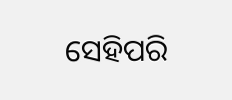ସେହିପରି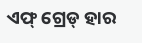ଏଫ୍ ଗ୍ରେଡ୍ ହାର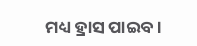ମଧ୍ୟ ହ୍ରାସ ପାଇବ।